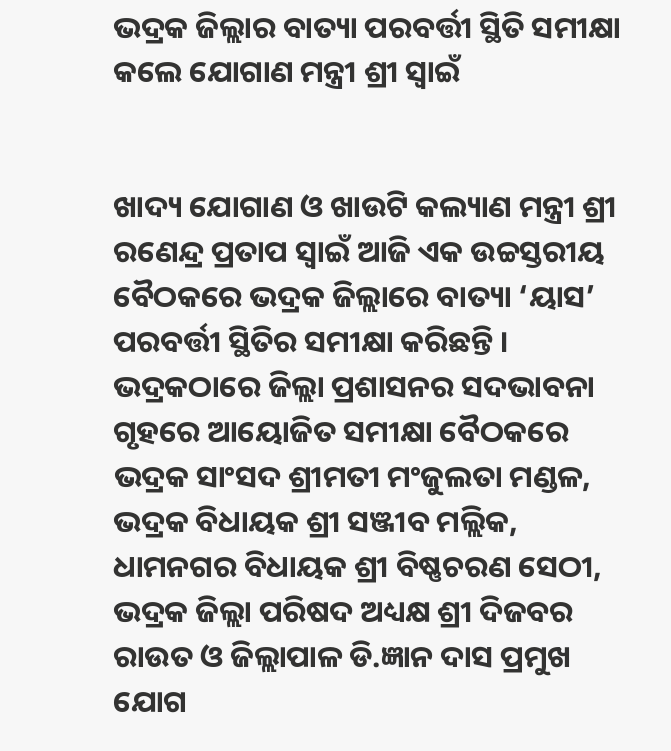ଭଦ୍ରକ ଜିଲ୍ଲାର ବାତ୍ୟା ପରବର୍ତ୍ତୀ ସ୍ଥିତି ସମୀକ୍ଷା କଲେ ଯୋଗାଣ ମନ୍ତ୍ରୀ ଶ୍ରୀ ସ୍ୱାଇଁ


ଖାଦ୍ୟ ଯୋଗାଣ ଓ ଖାଉଟି କଲ୍ୟାଣ ମନ୍ତ୍ରୀ ଶ୍ରୀ ରଣେନ୍ଦ୍ର ପ୍ରତାପ ସ୍ୱାଇଁ ଆଜି ଏକ ଉଚ୍ଚସ୍ତରୀୟ ବୈଠକରେ ଭଦ୍ରକ ଜିଲ୍ଲାରେ ବାତ୍ୟା ‘ୟାସ’ ପରବର୍ତ୍ତୀ ସ୍ଥିତିର ସମୀକ୍ଷା କରିଛନ୍ତି । ଭଦ୍ରକଠାରେ ଜିଲ୍ଲା ପ୍ରଶାସନର ସଦଭାବନା ଗୃହରେ ଆୟୋଜିତ ସମୀକ୍ଷା ବୈଠକରେ ଭଦ୍ରକ ସାଂସଦ ଶ୍ରୀମତୀ ମଂଜୁଲତା ମଣ୍ଡଳ, ଭଦ୍ରକ ବିଧାୟକ ଶ୍ରୀ ସଞ୍ଜୀବ ମଲ୍ଲିକ, ଧାମନଗର ବିଧାୟକ ଶ୍ରୀ ବିଷ୍ଣଚରଣ ସେଠୀ, ଭଦ୍ରକ ଜିଲ୍ଲା ପରିଷଦ ଅଧ୍ୟକ୍ଷ ଶ୍ରୀ ଦିଜବର ରାଉତ ଓ ଜିଲ୍ଲାପାଳ ଡି.ଜ୍ଞାନ ଦାସ ପ୍ରମୁଖ ଯୋଗ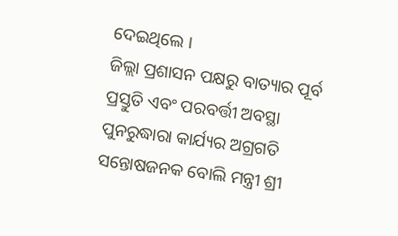ଦେଇଥିଲେ ।
ଜିଲ୍ଲା ପ୍ରଶାସନ ପକ୍ଷରୁ ବାତ୍ୟାର ପୂର୍ବ ପ୍ରସ୍ତୁତି ଏବଂ ପରବର୍ତ୍ତୀ ଅବସ୍ଥା ପୁନରୁଦ୍ଧାରା କାର୍ଯ୍ୟର ଅଗ୍ରଗତି ସନ୍ତୋଷଜନକ ବୋଲି ମନ୍ତ୍ରୀ ଶ୍ରୀ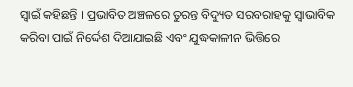ସ୍ୱାଇଁ କହିଛନ୍ତି । ପ୍ରଭାବିତ ଅଞ୍ଚଳରେ ତୁରନ୍ତ ବିଦ୍ୟୁତ ସରବରାହକୁ ସ୍ୱାଭାବିକ କରିବା ପାଇଁ ନିର୍ଦ୍ଦେଶ ଦିଆଯାଇଛି ଏବଂ ଯୁଦ୍ଧକାଳୀନ ଭିତ୍ତିରେ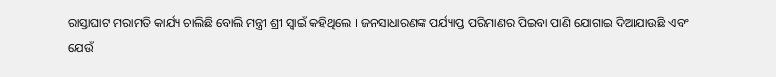ରାସ୍ତାଘାଟ ମରାମତି କାର୍ଯ୍ୟ ଚାଲିଛି ବୋଲି ମନ୍ତ୍ରୀ ଶ୍ରୀ ସ୍ୱାଇଁ କହିଥିଲେ । ଜନସାଧାରଣଙ୍କ ପର୍ଯ୍ୟାପ୍ତ ପରିମାଣର ପିଇବା ପାଣି ଯୋଗାଇ ଦିଆଯାଉଛି ଏବଂ ଯେଉଁ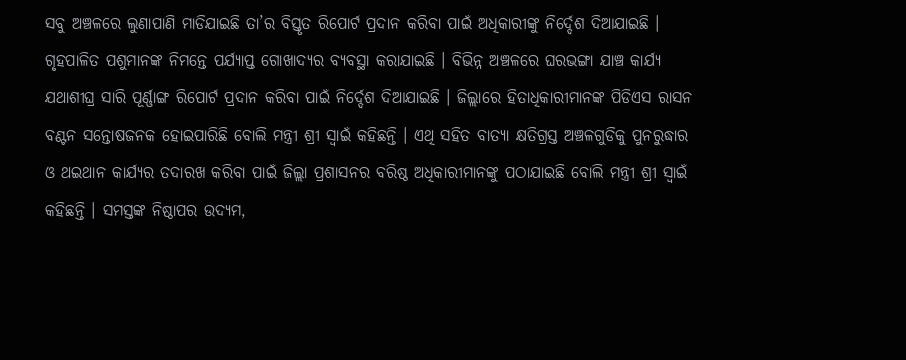ସବୁ ଅଞ୍ଚଳରେ ଲୁଣାପାଣି ମାଡିଯାଇଛି ତା’ର ବିସ୍ତୃତ ରିପୋର୍ଟ ପ୍ରଦାନ କରିବା ପାଇଁ ଅଧିକାରୀଙ୍କୁ ନିର୍ଦ୍ଦେଶ ଦିଆଯାଇଛି । ଗୃହପାଳିତ ପଶୁମାନଙ୍କ ନିମନ୍ତେ ପର୍ଯ୍ୟାପ୍ତ ଗୋଖାଦ୍ୟର ବ୍ୟବସ୍ଥା କରାଯାଇଛି । ବିଭିନ୍ନ ଅଞ୍ଚଳରେ ଘରଭଙ୍ଗା ଯାଞ୍ଚ କାର୍ଯ୍ୟ ଯଥାଶୀଘ୍ର ସାରି ପୂର୍ଣ୍ଣାଙ୍ଗ ରିପୋର୍ଟ ପ୍ରଦାନ କରିବା ପାଇଁ ନିର୍ଦ୍ଦେଶ ଦିଆଯାଇଛି । ଜିଲ୍ଲାରେ ହିତାଧିକାରୀମାନଙ୍କ ପିଡିଏସ ରାସନ ବଣ୍ଟନ ସନ୍ତୋଷଜନକ ହୋଇପାରିଛି ବୋଲି ମନ୍ତ୍ରୀ ଶ୍ରୀ ସ୍ୱାଇଁ କହିଛନ୍ତି । ଏଥି ସହିତ ବାତ୍ୟା କ୍ଷତିଗ୍ରସ୍ତ ଅଞ୍ଚଳଗୁଡିକୁ ପୁନରୁଦ୍ଧାର ଓ ଥଇଥାନ କାର୍ଯ୍ୟର ତଦାରଖ କରିବା ପାଇଁ ଜିଲ୍ଲା ପ୍ରଶାସନର ବରିଷ୍ଠ ଅଧିକାରୀମାନଙ୍କୁ ପଠାଯାଇଛି ବୋଲି ମନ୍ତ୍ରୀ ଶ୍ରୀ ସ୍ୱାଇଁ କହିଛନ୍ତି । ସମସ୍ତଙ୍କ ନିଷ୍ଠାପର ଉଦ୍ୟମ,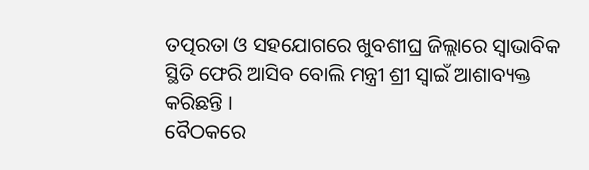ତତ୍ପରତା ଓ ସହଯୋଗରେ ଖୁବଶୀଘ୍ର ଜିଲ୍ଲାରେ ସ୍ୱାଭାବିକ ସ୍ଥିତି ଫେରି ଆସିବ ବୋଲି ମନ୍ତ୍ରୀ ଶ୍ରୀ ସ୍ୱାଇଁ ଆଶାବ୍ୟକ୍ତ କରିଛନ୍ତି ।
ବୈଠକରେ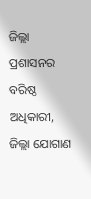ଜିଲ୍ଲା ପ୍ରଶାସନର ବରିଷ୍ଠ ଅଧିକାରୀ, ଜିଲ୍ଲା ଯୋଗାଣ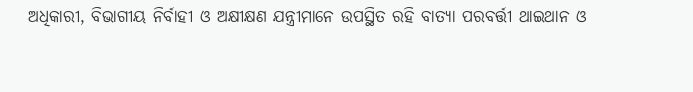ଅଧିକାରୀ, ବିଭାଗୀୟ ନିର୍ବାହୀ ଓ ଅକ୍ଷୀକ୍ଷଣ ଯନ୍ତ୍ରୀମାନେ ଉପସ୍ଥିତ ରହି ବାତ୍ୟା ପରବର୍ତ୍ତୀ ଥାଇଥାନ ଓ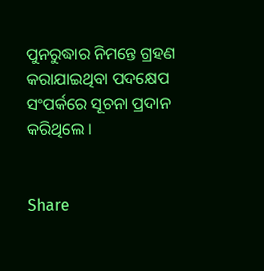ପୁନରୁଦ୍ଧାର ନିମନ୍ତେ ଗ୍ରହଣ କରାଯାଇଥିବା ପଦକ୍ଷେପ ସଂପର୍କରେ ସୂଚନା ପ୍ରଦାନ କରିଥିଲେ ।


Share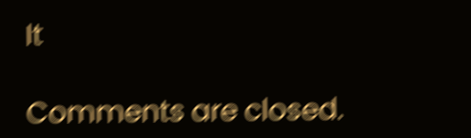It

Comments are closed.